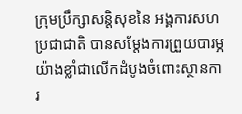ក្រុមប្រឹក្សាសន្តិសុខនៃ អង្គការសហប្រជាជាតិ បានសម្ដែងការព្រួយបារម្ភយ៉ាងខ្លាំជាលើកដំបូងចំពោះស្ថានការ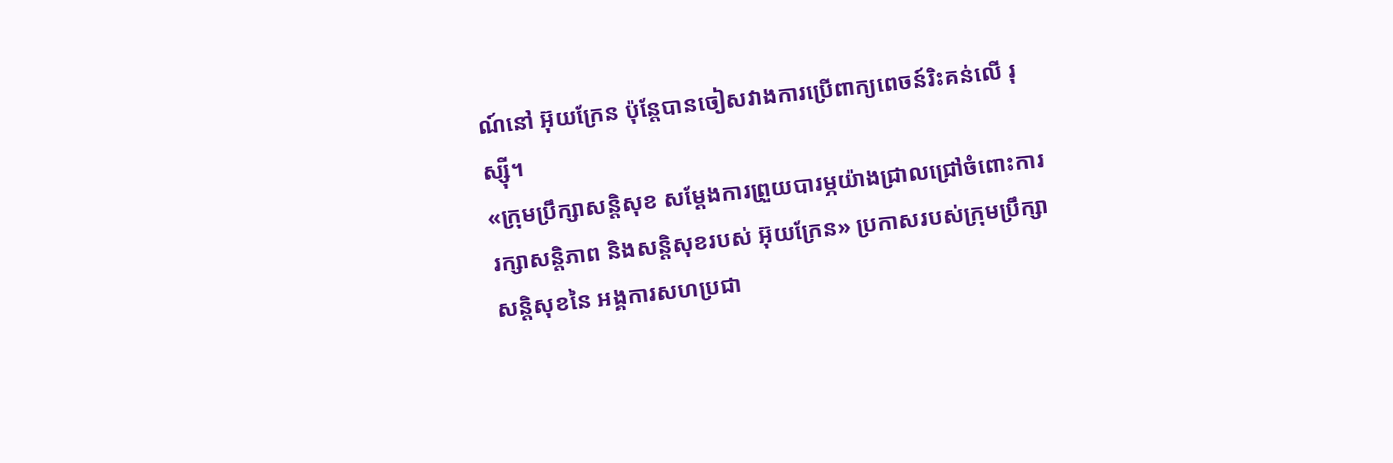ណ៍នៅ អ៊ុយក្រែន ប៉ុន្តែបានចៀសវាងការប្រើពាក្យពេចន៍រិះគន់លើ រុស្ស៊ី។
«ក្រុមប្រឹក្សាសន្តិសុខ សម្ដែងការព្រួយបារម្ភយ៉ាងជ្រាលជ្រៅចំពោះការរក្សាសន្តិភាព និងសន្តិសុខរបស់ អ៊ុយក្រែន» ប្រកាសរបស់ក្រុមប្រឹក្សាសន្តិសុខនៃ អង្គការសហប្រជា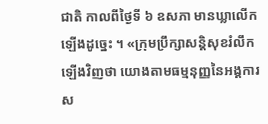ជាតិ កាលពីថ្ងៃទី ៦ ឧសភា មានឃ្លាលើកឡើងដូច្នេះ ។ «ក្រុមប្រឹក្សាសន្តិសុខរំលឹកឡើងវិញថា យោងតាមធម្មនុញ្ញនៃអង្គការស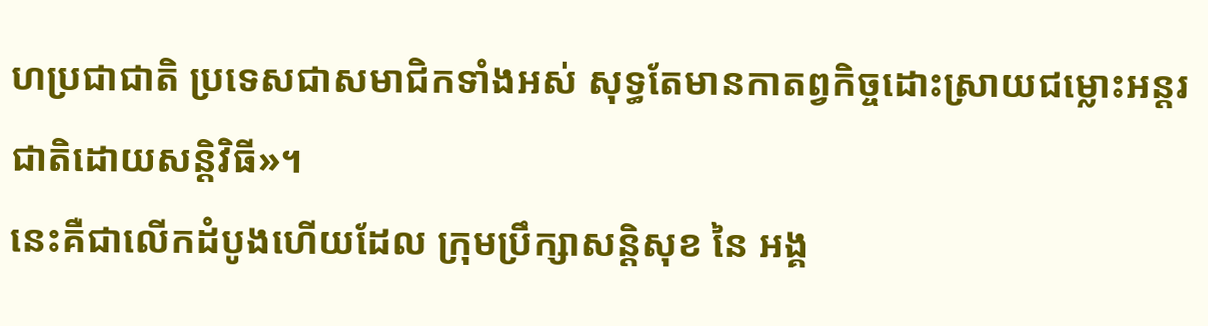ហប្រជាជាតិ ប្រទេសជាសមាជិកទាំងអស់ សុទ្ធតែមានកាតព្វកិច្ចដោះស្រាយជម្លោះអន្តរជាតិដោយសន្តិវិធី»។
នេះគឺជាលើកដំបូងហើយដែល ក្រុមប្រឹក្សាសន្តិសុខ នៃ អង្គ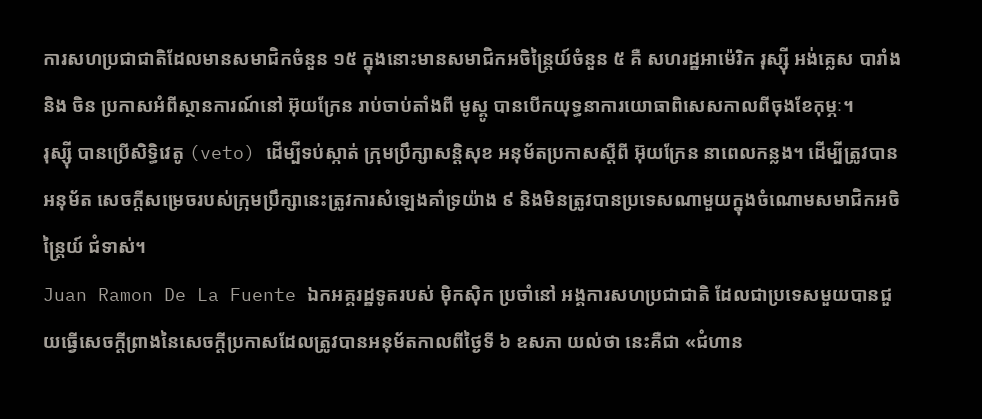ការសហប្រជាជាតិដែលមានសមាជិកចំនួន ១៥ ក្នុងនោះមានសមាជិកអចិន្ត្រៃយ៍ចំនួន ៥ គឺ សហរដ្ឋអាម៉េរិក រុស្ស៊ី អង់គ្លេស បារាំង និង ចិន ប្រកាសអំពីស្ថានការណ៍នៅ អ៊ុយក្រែន រាប់ចាប់តាំងពី មូស្គូ បានបើកយុទ្ធនាការយោធាពិសេសកាលពីចុងខែកុម្ភៈ។
រុស្ស៊ី បានប្រើសិទ្ធិវេតូ (veto) ដើម្បីទប់ស្កាត់ ក្រុមប្រឹក្សាសន្តិសុខ អនុម័តប្រកាសស្ដីពី អ៊ុយក្រែន នាពេលកន្លង។ ដើម្បីត្រូវបានអនុម័ត សេចក្ដីសម្រេចរបស់ក្រុមប្រឹក្សានេះត្រូវការសំឡេងគាំទ្រយ៉ាង ៩ និងមិនត្រូវបានប្រទេសណាមួយក្នុងចំណោមសមាជិកអចិន្ត្រៃយ៍ ជំទាស់។
Juan Ramon De La Fuente ឯកអគ្គរដ្ឋទូតរបស់ ម៉ិកស៊ិក ប្រចាំនៅ អង្គការសហប្រជាជាតិ ដែលជាប្រទេសមួយបានជួយធ្វើសេចក្ដីព្រាងនៃសេចក្ដីប្រកាសដែលត្រូវបានអនុម័តកាលពីថ្ងៃទី ៦ ឧសភា យល់ថា នេះគឺជា «ជំហាន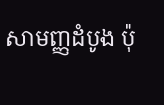សាមញ្ញដំបូង ប៉ុ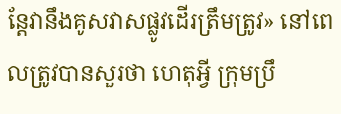ន្តែវានឹងគូសវាសផ្លូវដើរត្រឹមត្រូវ» នៅពេលត្រូវបានសួរថា ហេតុអ្វី ក្រុមប្រឹ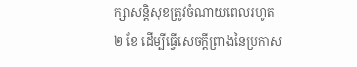ក្សាសន្តិសុខត្រូវចំណាយពេលរហូត ២ ខែ ដើម្បីធ្វើសេចក្ដីព្រាងនៃប្រកាស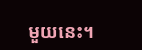មួយនេះ។